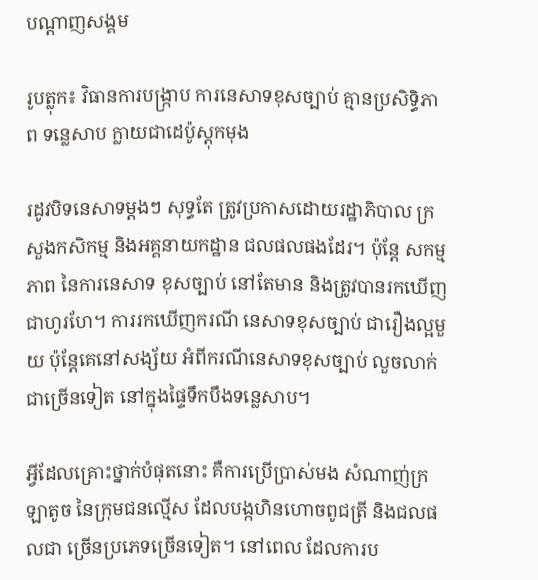បណ្តាញសង្គម

រូបត្លុក៖ វិធានការបង្ក្រាប ការនេសាទខុសច្បាប់ គ្មានប្រសិទ្ធិភាព ទន្លេសាប ក្លាយជាដេប៉ូស្តុកមុង

រដូវបិទនេសាទម្តងៗ សុទ្ធតែ ត្រូវប្រកាសដោយរដ្ឋាភិបាល ក្រសួងកសិកម្ម និងអគ្គនាយកដ្ឋាន ជលផលផងដែរ។ ប៉ុន្តែ សកម្មភាព នៃការនេសាទ ខុសច្បាប់ នៅតែមាន និងត្រូវបានរកឃើញ ជាហូរហែ។ ការរកឃើញករណី នេសាទខុសច្បាប់ ជារឿងល្អមួយ ប៉ុន្តែគេនៅសង្ស័យ អំពីករណីនេសាទខុសច្បាប់ លួចលាក់ជាច្រើនទៀត នៅក្នុងផ្ទៃទឹកបឹងទន្លេសាប។

អ្វីដែលគ្រោះថ្នាក់បំផុតនោះ គឺការប្រើប្រាស់មង សំណាញ់ក្រឡាតូច នៃក្រុមជនល្មើស ដែលបង្កហិនហោចពូជត្រី និងជលផលជា ច្រើនប្រភេទច្រើនទៀត។ នៅពេល ដែលការប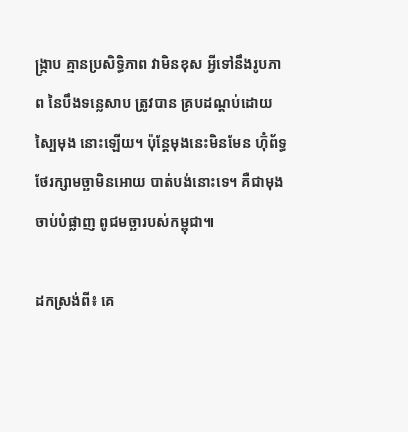ង្ក្រាប គ្មានប្រសិទ្ធិភាព វាមិនខុស អ្វីទៅនឹងរូបភាព នៃបឹងទន្លេសាប ត្រូវបាន គ្របដណ្តប់ដោយស្បៃមុង នោះឡើយ។ ប៉ុន្តែមុងនេះមិនមែន ហ៊ុំព័ទ្ធ ថែរក្សាមច្ឆាមិនអោយ បាត់បង់នោះទេ។ គឺជាមុងចាប់បំផ្លាញ ពូជមច្ឆារបស់កម្ពុជា៕

ដកស្រង់ពី៖ គេ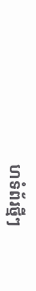ហទំព័រថ្មីៗ